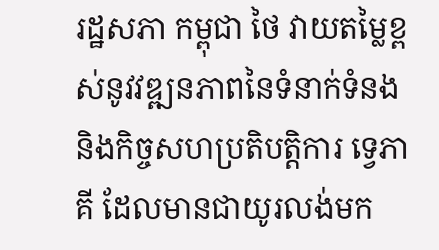រដ្ឋសភា កម្ពុជា ថៃ វាយតម្លៃខ្ពស់នូវវឌ្ឍនភាពនៃទំនាក់ទំនង និងកិច្ចសហប្រតិបត្តិការ ទ្វេភាគី ដែលមានជាយូរលង់មក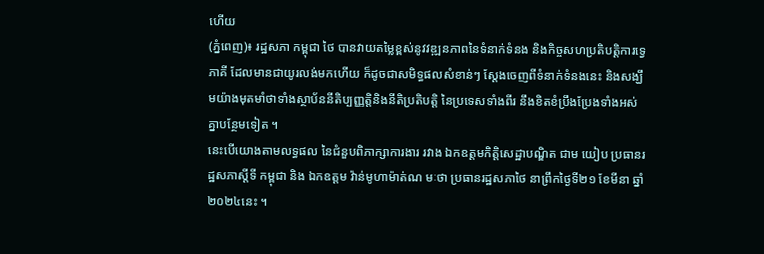ហើយ
(ភ្នំពេញ)៖ រដ្ឋសភា កម្ពុជា ថៃ បានវាយតម្លៃខ្ពស់នូវវឌ្ឍនភាពនៃទំនាក់ទំនង និងកិច្ចសហប្រតិបត្តិការទ្វេភាគី ដែលមានជាយូរលង់មកហើយ ក៏ដូចជាសមិទ្ធផលសំខាន់ៗ ស្តែងចេញពីទំនាក់ទំនងនេះ និងសង្ឃឹមយ៉ាងមុតមាំថាទាំងស្ថាប័ននីតិប្បញ្ញត្តិនិងនីតិប្រតិបត្តិ នៃប្រទេសទាំងពីរ នឹងខិតខំប្រឹងប្រែងទាំងអស់គ្នាបន្ថែមទៀត ។
នេះបើយោងតាមលទ្ធផល នៃជំនួបពិភាក្សាការងារ រវាង ឯកឧត្តមកិត្តិសេដ្ឋាបណ្ឌិត ជាម យៀប ប្រធានរដ្ឋសភាស្តីទី កម្ពុជា និង ឯកឧត្តម វ៉ាន់មូហាម៉ាត់ណ មៈថា ប្រធានរដ្ឋសភាថៃ នាព្រឹកថ្ងៃទី២១ ខែមីនា ឆ្នាំ២០២៤នេះ ។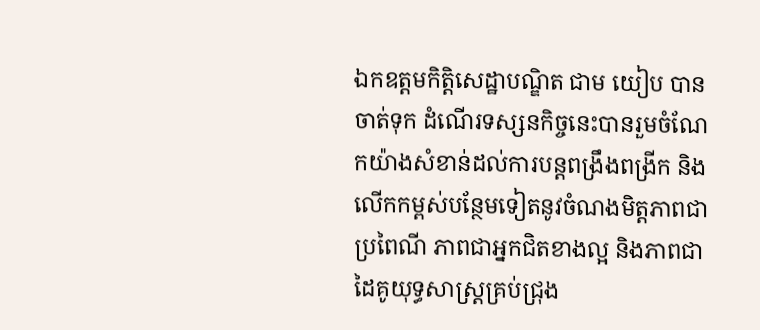ឯកឧត្តមកិត្តិសេដ្ឋាបណ្ឌិត ជាម យៀប បានចាត់ទុក ដំណើរទស្សនកិច្ចនេះបានរួមចំណែកយ៉ាងសំខាន់ដល់ការបន្តពង្រឹងពង្រីក និងលើកកម្ពស់បន្ថែមទៀតនូវចំណងមិត្តភាពជាប្រពៃណី ភាពជាអ្នកជិតខាងល្អ និងភាពជាដៃគូយុទ្ធសាស្រ្តគ្រប់ជ្រុង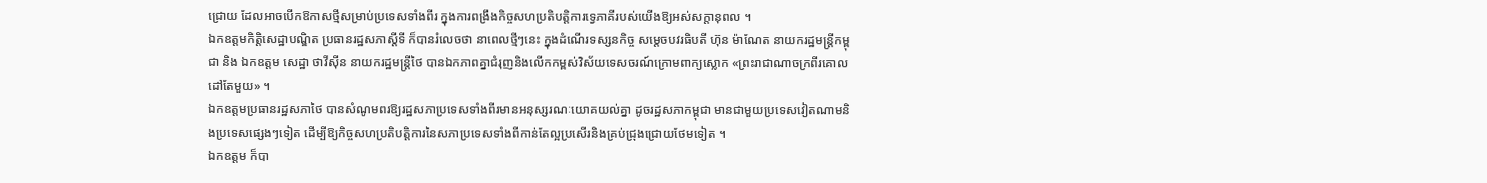ជ្រោយ ដែលអាចបើកឱកាសថ្មីសម្រាប់ប្រទេសទាំងពីរ ក្នុងការពង្រឹងកិច្ចសហប្រតិបត្តិការទ្វេភាគីរបស់យើងឱ្យអស់សក្តានុពល ។
ឯកឧត្ដមកិត្តិសេដ្ឋាបណ្ឌិត ប្រធានរដ្ឋសភាស្ដីទី ក៏បានរំលេចថា នាពេលថ្មីៗនេះ ក្នុងដំណើរទស្សនកិច្ច សម្តេចបវរធិបតី ហ៊ុន ម៉ាណែត នាយករដ្ឋមន្រ្តីកម្ពុជា និង ឯកឧត្តម សេដ្ឋា ថាវីស៊ីន នាយករដ្ឋមន្ត្រីថៃ បានឯកភាពគ្នាជំរុញនិងលើកកម្ពស់វិស័យទេសចរណ៍ក្រោមពាក្យស្លោក «ព្រះរាជាណាចក្រពីរគោលដៅតែមួយ» ។
ឯកឧត្ដមប្រធានរដ្ឋសភាថៃ បានសំណូមពរឱ្យរដ្ឋសភាប្រទេសទាំងពីរមានអនុស្សរណៈយោគយល់គ្នា ដូចរដ្ឋសភាកម្ពុជា មានជាមួយប្រទេសវៀតណាមនិងប្រទេសផ្សេងៗទៀត ដើម្បីឱ្យកិច្ចសហប្រតិបត្តិការនៃសភាប្រទេសទាំងពីកាន់តែល្អប្រសើរនិងគ្រប់ជ្រុងជ្រោយថែមទៀត ។
ឯកឧត្ដម ក៏បា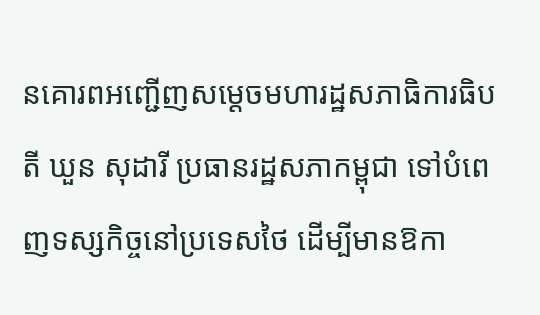នគោរពអញ្ជើញសម្ដេចមហារដ្ឋសភាធិការធិបតី ឃួន សុដារី ប្រធានរដ្ឋសភាកម្ពុជា ទៅបំពេញទស្សកិច្ចនៅប្រទេសថៃ ដើម្បីមានឱកា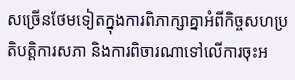សច្រើនថែមទៀតក្នុងការពិភាក្សាគ្នាអំពីកិច្ចសហប្រតិបត្តិការសភា និងការពិចារណាទៅលើការចុះអ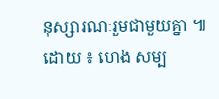នុស្សារណៈរួមជាមួយគ្នា ៕
ដោយ ៖ ហេង សម្ប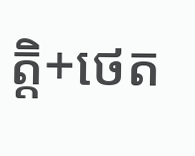ត្តិ+ថេត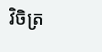វិចិត្រ